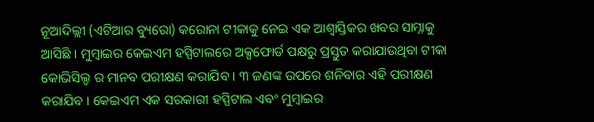ନୂଆଦିଲ୍ଲୀ (ଏଟିଆର ବ୍ୟୁରୋ) କରୋନା ଟୀକାକୁ ନେଇ ଏକ ଆଶ୍ୱାସ୍ତିକର ଖବର ସାମ୍ନାକୁ ଆସିଛି । ମୁମ୍ବାଇର କେଇଏମ ହସ୍ପିଟାଲରେ ଅକ୍ସଫୋର୍ଡ ପକ୍ଷରୁ ପ୍ରସ୍ତୁତ କରାଯାଉଥିବା ଟୀକା କୋଭିସିଲ୍ଡ ର ମାନବ ପରୀକ୍ଷଣ କରାଯିବ । ୩ ଜଣଙ୍କ ଉପରେ ଶନିବାର ଏହି ପରୀକ୍ଷଣ କରାଯିବ । କେଇଏମ ଏକ ସରକାରୀ ହସ୍ପିଟାଲ ଏବଂ ମୁମ୍ବାଇର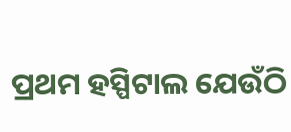ପ୍ରଥମ ହସ୍ପିଟାଲ ଯେଉଁଠି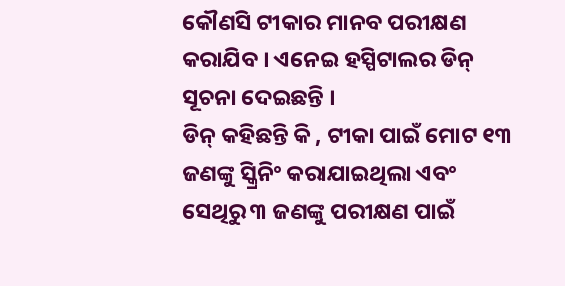କୌଣସି ଟୀକାର ମାନବ ପରୀକ୍ଷଣ କରାଯିବ । ଏନେଇ ହସ୍ପିଟାଲର ଡିନ୍ ସୂଚନା ଦେଇଛନ୍ତି ।
ଡିନ୍ କହିଛନ୍ତି କି , ଟୀକା ପାଇଁ ମୋଟ ୧୩ ଜଣଙ୍କୁ ସ୍କ୍ରିନିଂ କରାଯାଇଥିଲା ଏବଂ ସେଥିରୁ ୩ ଜଣଙ୍କୁ ପରୀକ୍ଷଣ ପାଇଁ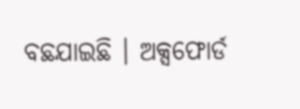ବଛଯାଇଛି । ଅକ୍ସଫୋର୍ଡ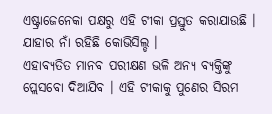ଏଷ୍ଟ୍ରାଜେନେକା ପକ୍ଷରୁ ଏହି ଟୀକା ପ୍ରସ୍ତୁତ କରାଯାଉଛି । ଯାହାର ନାଁ ରହିଛି କୋଭିସିଲ୍ଡ ।
ଏହାବ୍ୟତିତ ମାନବ ପରୀକ୍ଷଣ ଭଳି ଅନ୍ୟ ବ୍ୟକ୍ତିଙ୍କୁ ପ୍ଲେସବୋ ଦିଆଯିବ । ଏହି ଟୀକାକୁ ପୁଣେର ସିରମ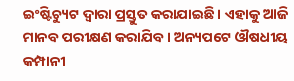ଇଂଷ୍ଟିଚ୍ୟୁଟ ଦ୍ୱାରା ପ୍ରସ୍ତୁତ କରାଯାଇଛି । ଏହାକୁ ଆଜି ମାନବ ପରୀକ୍ଷଣ କରାଯିବ । ଅନ୍ୟପଟେ ଔଷଧୀୟ କମ୍ପାନୀ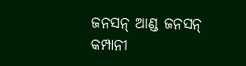ଜନସନ୍ ଆଣ୍ଡ ଜନସନ୍ କମ୍ପାନୀ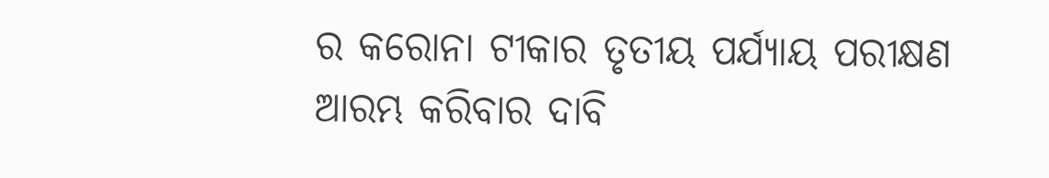ର କରୋନା ଟୀକାର ତୃତୀୟ ପର୍ଯ୍ୟାୟ ପରୀକ୍ଷଣ ଆରମ୍ଭ କରିବାର ଦାବି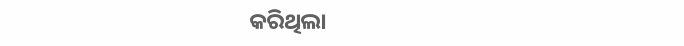କରିଥିଲା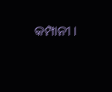କମ୍ପାନୀ ।